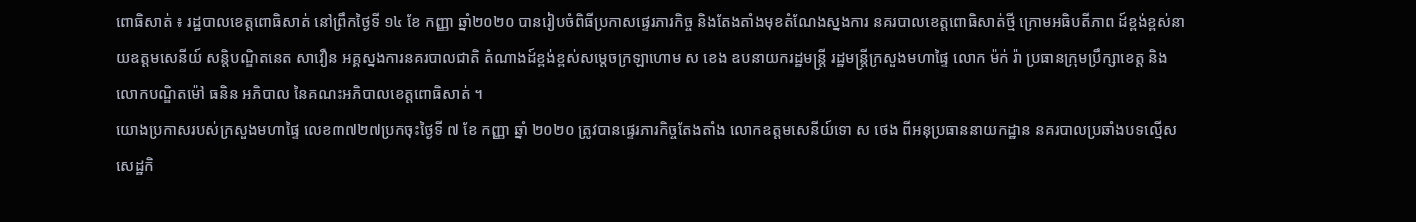ពោធិសាត់ ៖ រដ្ឋបាលខេត្តពោធិសាត់ នៅព្រឹកថ្ងៃទី ១៤ ខែ កញ្ញា ឆ្នាំ២០២០ បានរៀបចំពិធីប្រកាសផ្ទេរភារកិច្ច និងតែងតាំងមុខតំណែងស្នងការ នគរបាលខេត្តពោធិសាត់ថ្មី ក្រោមអធិបតីភាព ដ៍ខ្ពង់ខ្ពស់នាយឧត្តមសេនីយ៍ សន្តិបណ្ឌិតនេត សាវឿន អគ្គស្នងការនគរបាលជាតិ តំណាងដ៍ខ្ពង់ខ្ពស់សម្តេចក្រឡាហោម ស ខេង ឧបនាយករដ្ឋមន្ត្រី រដ្ឋមន្ត្រីក្រសួងមហាផ្ទៃ លោក ម៉ក់ រ៉ា ប្រធានក្រុមប្រឹក្សាខេត្ត និង លោកបណ្ឌិតម៉ៅ ធនិន អភិបាល នៃគណះអភិបាលខេត្តពោធិសាត់ ។
យោងប្រកាសរបស់ក្រសួងមហាផ្ទៃ លេខ៣៧២៧ប្រកចុះថ្ងៃទី ៧ ខែ កញ្ញា ឆ្នាំ ២០២០ ត្រូវបានផ្ទេរភារកិច្ចតែងតាំង លោកឧត្តមសេនីយ៍ទោ ស ថេង ពីអនុប្រធាននាយកដ្ឋាន នគរបាលប្រឆាំងបទល្មើសសេដ្ឋកិ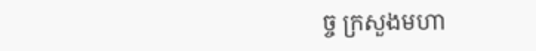ច្ច ក្រសួងមហា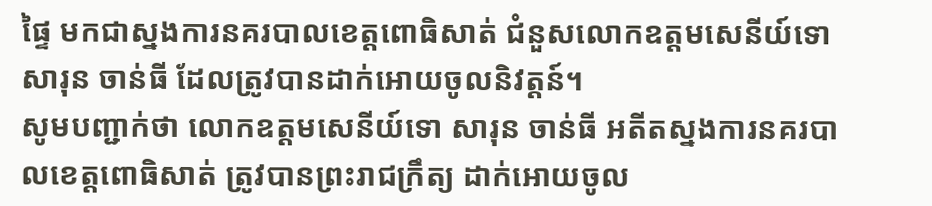ផ្ទៃ មកជាស្នងការនគរបាលខេត្តពោធិសាត់ ជំនួសលោកឧត្តមសេនីយ៍ទោ សារុន ចាន់ធី ដែលត្រូវបានដាក់អោយចូលនិវត្តន៍។
សូមបញ្ជាក់ថា លោកឧត្តមសេនីយ៍ទោ សារុន ចាន់ធី អតីតស្នងការនគរបាលខេត្តពោធិសាត់ ត្រូវបានព្រះរាជក្រឹត្យ ដាក់អោយចូល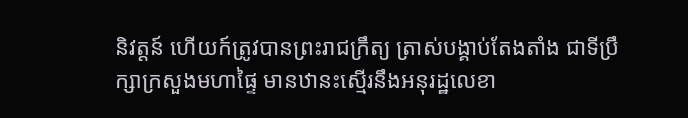និវត្តន៍ ហើយក៍ត្រូវបានព្រះរាជក្រឹត្យ ត្រាស់បង្គាប់តែងតាំង ជាទីប្រឹក្សាក្រសួងមហាផ្ទៃ មានឋានះស្មើរនឹងអនុរដ្ឋលេខា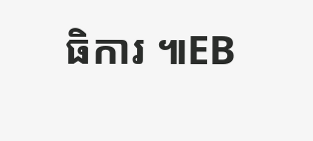ធិការ ៕EB